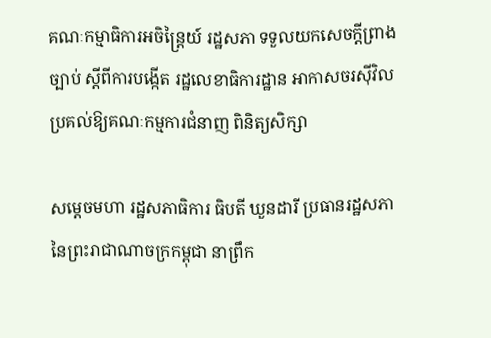គណៈកម្មាធិការអចិន្ត្រៃយ៍ រដ្ឋសភា ទទួលយកសេចក្តីព្រាងច្បាប់ ស្ដីពីការបង្កើត រដ្ឋលេខាធិការដ្ឋាន អាកាសចរស៊ីវិល ប្រគល់ឱ្យគណៈកម្មការជំនាញ ពិនិត្យសិក្សា

សម្ដេចមហា រដ្ឋសភាធិការ ធិបតី ឃួនដារី ប្រធានរដ្ឋសភា នៃព្រះរាជាណាចក្រកម្ពុជា នាព្រឹក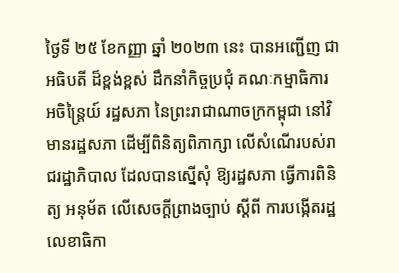ថ្ងៃទី ២៥ ខែកញ្ញា ឆ្នាំ ២០២៣ នេះ បានអញ្ជើញ ជាអធិបតី ដ៏ខ្ពង់ខ្ពស់ ដឹកនាំកិច្ចប្រជុំ គណៈកម្មាធិការ អចិន្ត្រៃយ៍ រដ្ឋសភា នៃព្រះរាជាណាចក្រកម្ពុជា នៅវិមានរដ្ឋសភា ដើម្បីពិនិត្យពិភាក្សា លើសំណើរបស់រាជរដ្ឋាភិបាល ដែលបានស្នើសុំ ឱ្យរដ្ឋសភា ធ្វើការពិនិត្យ អនុម័ត លើសេចក្តីព្រាងច្បាប់ ស្ដីពី ការបង្កើតរដ្ឋលេខាធិកា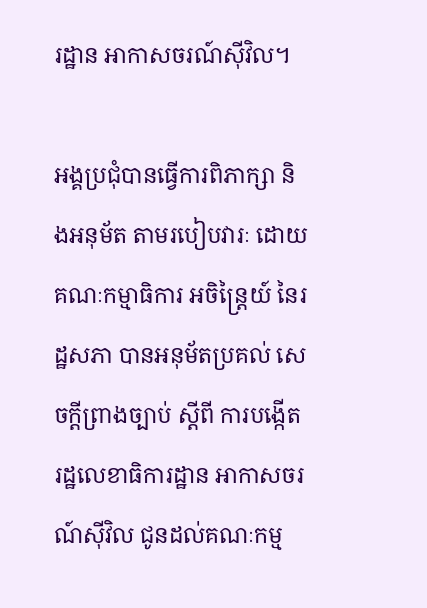រដ្ឋាន អាកាសចរណ៍ស៊ីវិល។

អង្គប្រជុំបានធ្វើការពិភាក្សា និងអនុម័ត តាមរបៀបវារៈ ដោយគណៈកម្មាធិការ អចិន្ត្រៃយ៍ នៃរដ្ឋសភា បានអនុម័តប្រគល់ សេចក្តីព្រាងច្បាប់ ស្ដីពី ការបង្កើត រដ្ឋលេខាធិការដ្ឋាន អាកាសចរណ៍ស៊ីវិល ជូនដល់គណៈកម្ម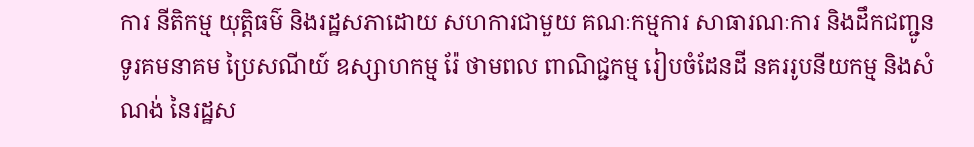ការ នីតិកម្ម យុត្តិធម៌ និងរដ្ឋសភាដោយ សហការជាមួយ គណៈកម្មការ សាធារណៈការ និងដឹកជញ្ជូន ទូរគមនាគម ប្រៃសណីយ៍ ឧស្សាហកម្ម រ៉ែ ថាមពល ពាណិជ្ជកម្ម រៀបចំដែនដី នគររូបនីយកម្ម និងសំណង់ នៃរដ្ឋស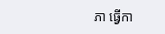ភា ធ្វើកា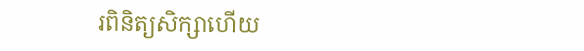រពិនិត្យសិក្សាហើយ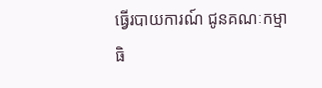ធ្វើរបាយការណ៍ ជូនគណៈកម្មាធិ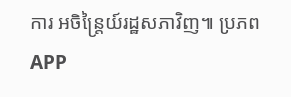ការ អចិន្ត្រៃយ៍រដ្ឋសភាវិញ៕ ប្រភព APP